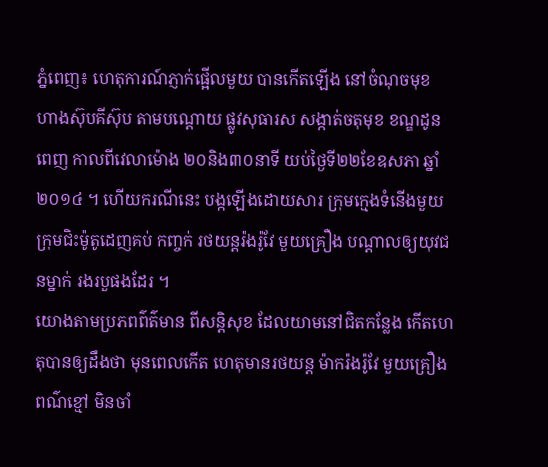ភ្នំពេញ៖ ហេតុការណ៍ភ្ញាក់ផ្អើលមួយ បានកើតឡើង នៅចំណុចមុខ ហាងស៊ុបគីស៊ុប តាមបណ្ដោយ ផ្លូវសុធារស សង្កាត់ចតុមុខ ខណ្ឌដូនពេញ កាលពីវេលាម៉ោង ២០និង៣០នាទី យប់ថ្ងៃទី២២ខែឧសភា ឆ្នាំ២០១៤ ។ ហើយករណីនេះ បង្កឡើងដោយសារ ក្រុមក្មេងទំនើងមួយ ក្រុមជិះម៉ូតូដេញគប់ កញ្ចក់ រថយន្តរ៉ងរ៉ូវែ មួយគ្រឿង បណ្ដាលឲ្យយុវជនម្នាក់ រងរបួផងដែរ ។
យោងតាមប្រភពព៌ត៌មាន ពីសន្តិសុខ ដែលយាមនៅជិតកន្លែង កើតហេតុបានឲ្យដឹងថា មុនពេលកើត ហេតុមានរថយន្ត ម៉ាករ៉ងរ៉ូវែ មួយគ្រឿង ពណ៌ខ្មៅ មិនចាំ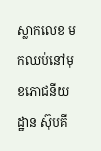ស្លាកលេខ មកឈប់នៅមុខភោជនីយដ្ឋាន ស៊ុបគី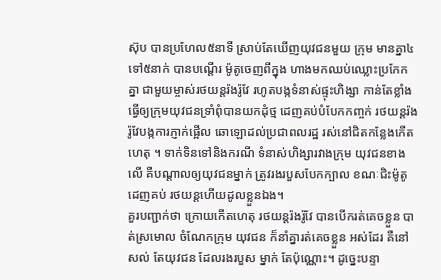ស៊ុប បានប្រហែល៥នាទី ស្រាប់តែឃើញយុវជនមួយ ក្រុម មានគ្នា៤ទៅ៥នាក់ បានបណ្ដើរ ម៉ូតូចេញពីក្នុង ហាងមកឈប់ឈ្លោះប្រកែកគ្នា ជាមួយម្ចាស់រថយន្តរ៉ងរ៉ូវែ រហូតបង្កទំនាស់ផ្ទុះហិង្សា កាន់តែខ្លាំង ធ្វើឲ្យក្រុមយុវជនទ្រាំពុំបានយកដុំថ្ម ដេញគប់បំបែកកញ្ចក់ រថយន្តរ៉ងរ៉ូវែបង្កការភ្ញាក់ផ្អើល ឆោឡោដល់ប្រជាពលរដ្ឋ រស់នៅជិតកន្លែងកើតហេតុ ។ ទាក់ទិនទៅនិងករណី ទំនាស់ហិង្សារវាងក្រុម យុវជនខាងលើ គឺបណ្តាលឲ្យយុវជនម្នាក់ ត្រូវរងរបួសបែកក្បាល ខណៈជិះម៉ូតូដេញគប់ រថយន្តហើយដូលខ្លួនឯង។
គួរបញ្ជាក់ថា ក្រោយកើតហេតុ រថយន្តរ៉ងរ៉ូវែ បានបើករត់គេចខ្លួន បាត់ស្រមោល ចំណែកក្រុម យុវជន ក៏នាំគ្នារត់គេចខ្លួន អស់ដែរ គឺនៅសល់ តែយុវជន ដែលរងរបួស ម្នាក់ តែប៉ុណ្ណោះ។ ដូច្នេះបន្ទា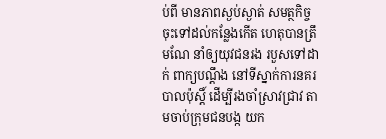ប់ពី មានភាពស្ងប់ស្ងាត់ សមត្ថកិច្ចចុះទៅដល់កន្លែងកើត ហេតុបានត្រឹមណែ នាំឲ្យយុវជនរង របួសទៅដាក់ ពាក្យបណ្តឹង នៅទីស្នាក់ការនគរបាលប៉ុស្តិ៍ ដើម្បីរងចាំស្រាវជ្រាវ តាមចាប់ក្រុមជនបង្ក យក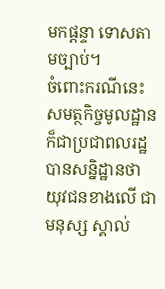មកផ្តន្ទា ទោសតាមច្បាប់។
ចំពោះករណីនេះ សមត្ថកិច្ចមូលដ្ឋាន ក៏ជាប្រជាពលរដ្ឋ បានសន្និដ្ឋានថា យុវជនខាងលើ ជាមនុស្ស ស្គាល់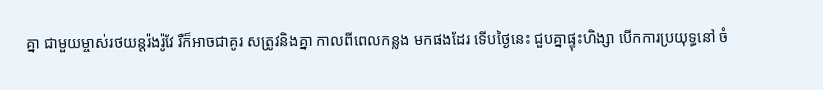គ្នា ជាមួយម្ចាស់រថយន្តរ៉ងរ៉ូវែ រឺក៏អាចជាគូរ សត្រូវនិងគ្នា កាលពីពេលកន្លង មកផងដែរ ទើបថ្ងៃនេះ ជួបគ្នាផ្ទុះហិង្សា បើកការប្រយុទ្ធនៅ ចំ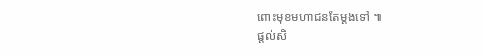ពោះមុខមហាជនតែម្តងទៅ ៕
ផ្តល់សិ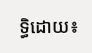ទ្ធិដោយ៖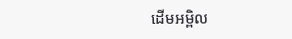ដើមអម្ពិល